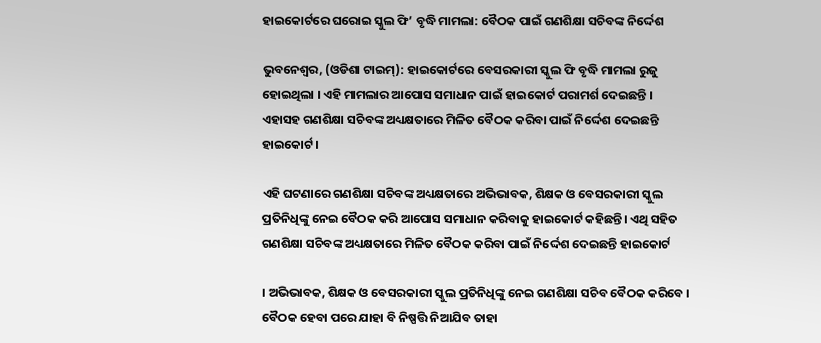ହାଇକୋର୍ଟରେ ଘରୋଇ ସ୍କୁଲ ଫି’ ବୃଦ୍ଧି ମାମଲା: ବୈଠକ ପାଇଁ ଗଣଶିକ୍ଷା ସଚିବଙ୍କ ନିର୍ଦ୍ଦେଶ

ଭୁବନେଶ୍ବର, (ଓଡିଶା ଟାଇମ୍): ହାଇକୋର୍ଟରେ ବେସରକାରୀ ସ୍କୁଲ ଫି ବୃଦ୍ଧି ମାମଲା ରୁଜୁ ହୋଇଥିଲା । ଏହି ମାମଲାର ଆପୋସ ସମାଧାନ ପାଇଁ ହାଇକୋର୍ଟ ପରାମର୍ଶ ଦେଇଛନ୍ତି । ଏହାସହ ଗଣଶିକ୍ଷା ସଚିବଙ୍କ ଅଧ୍ୟକ୍ଷତାରେ ମିଳିତ ବୈଠକ କରିବା ପାଇଁ ନିର୍ଦ୍ଦେଶ ଦେଇଛନ୍ତି ହାଇକୋର୍ଟ ।

ଏହି ଘଟଣାରେ ଗଣଶିକ୍ଷା ସଚିବଙ୍କ ଅଧ୍ୟକ୍ଷତାରେ ଅଭିଭାବକ, ଶିକ୍ଷକ ଓ ବେସରକାରୀ ସ୍କୁଲ ପ୍ରତିନିଧିଙ୍କୁ ନେଇ ବୈଠକ କରି ଆପୋସ ସମାଧାନ କରିବାକୁ ହାଇକୋର୍ଟ କହିଛନ୍ତି। ଏଥି ସହିତ ଗଣଶିକ୍ଷା ସଚିବଙ୍କ ଅଧ୍ୟକ୍ଷତାରେ ମିଳିତ ବୈଠକ କରିବା ପାଇଁ ନିର୍ଦ୍ଦେଶ ଦେଇଛନ୍ତି ହାଇକୋର୍ଟ

। ଅଭିଭାବକ, ଶିକ୍ଷକ ଓ ବେସରକାରୀ ସ୍କୁଲ ପ୍ରତିନିଧିଙ୍କୁ ନେଇ ଗଣଶିକ୍ଷା ସଚିବ ବୈଠକ କରିବେ । ବୈଠକ ହେବା ପରେ ଯାହା ବି ନିଷ୍ପତ୍ତି ନିଆଯିବ ତାହା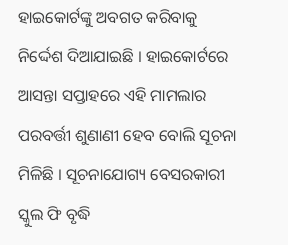ହାଇକୋର୍ଟଙ୍କୁ ଅବଗତ କରିବାକୁ ନିର୍ଦ୍ଦେଶ ଦିଆଯାଇଛି । ହାଇକୋର୍ଟରେ ଆସନ୍ତା ସପ୍ତାହରେ ଏହି ମାମଲାର ପରବର୍ତ୍ତୀ ଶୁଣାଣୀ ହେବ ବୋଲି ସୂଚନା ମିଳିଛି । ସୂଚନାଯୋଗ୍ୟ ବେସରକାରୀ ସ୍କୁଲ ଫି ବୃଦ୍ଧି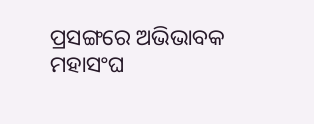ପ୍ରସଙ୍ଗରେ ଅଭିଭାବକ ମହାସଂଘ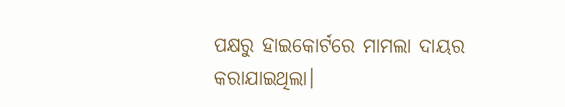ପକ୍ଷରୁ ହାଇକୋର୍ଟରେ ମାମଲା ଦାୟର କରାଯାଇଥିଲା।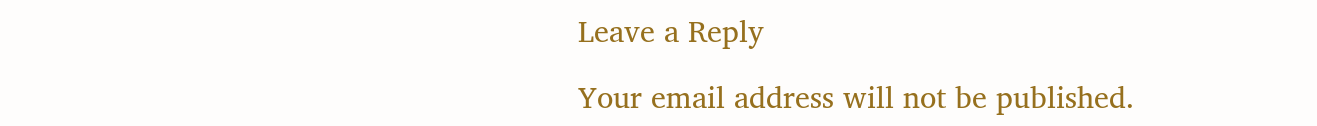Leave a Reply

Your email address will not be published.